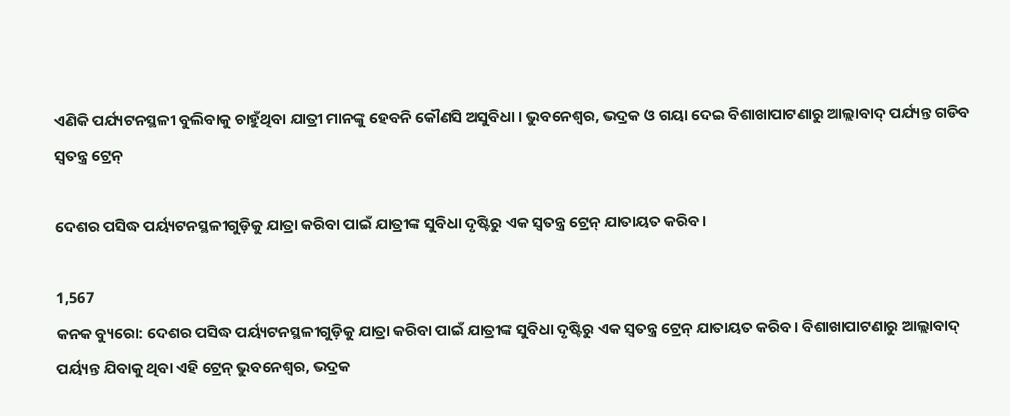ଏଣିକି ପର୍ଯ୍ୟଟନସ୍ଥଳୀ ବୁଲିବାକୁ ଚାହୁଁଥିବା ଯାତ୍ରୀ ମାନଙ୍କୁ ହେବନି କୌଣସି ଅସୁବିଧା । ଭୁବନେଶ୍ୱର, ଭଦ୍ରକ ଓ ଗୟା ଦେଇ ବିଶାଖାପାଟଣାରୁ ଆଲ୍ଲାବାଦ୍ ପର୍ଯ୍ୟନ୍ତ ଗଡିବ ସ୍ୱତନ୍ତ୍ର ଟ୍ରେନ୍

ଦେଶର ପସିଦ୍ଧ ପର୍ୟ୍ୟଟନସ୍ଥଳୀଗୁଡ଼ିକୁ ଯାତ୍ରା କରିବା ପାଇଁ ଯାତ୍ରୀଙ୍କ ସୁବିଧା ଦୃଷ୍ଟିରୁ ଏକ ସ୍ବତନ୍ତ୍ର ଟ୍ରେନ୍ ଯାତାୟତ କରିବ।

1,567
କନକ ବ୍ୟୁରୋ: ଦେଶର ପସିଦ୍ଧ ପର୍ୟ୍ୟଟନସ୍ଥଳୀଗୁଡ଼ିକୁ ଯାତ୍ରା କରିବା ପାଇଁ ଯାତ୍ରୀଙ୍କ ସୁବିଧା ଦୃଷ୍ଟିରୁ ଏକ ସ୍ବତନ୍ତ୍ର ଟ୍ରେନ୍ ଯାତାୟତ କରିବ। ବିଶାଖାପାଟଣାରୁ ଆଲ୍ଲାବାଦ୍ ପର୍ୟ୍ୟନ୍ତ ଯିବାକୁ ଥିବା ଏହି ଟ୍ରେନ୍ ଭୁବନେଶ୍ବର, ଭଦ୍ରକ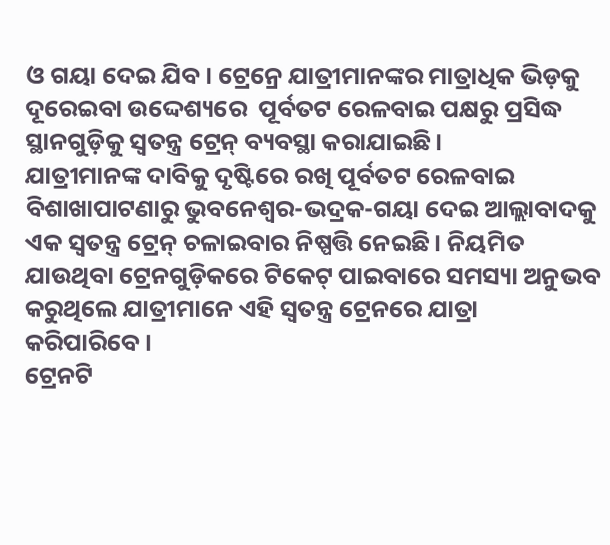ଓ ଗୟା ଦେଇ ଯିବ। ଟ୍ରେନ୍ରେ ଯାତ୍ରୀମାନଙ୍କର ମାତ୍ରାଧିକ ଭିଡ଼କୁ ଦୂରେଇବା ଉଦ୍ଦେଶ୍ୟରେ  ପୂର୍ବତଟ ରେଳବାଇ ପକ୍ଷରୁ ପ୍ରସିଦ୍ଧ ସ୍ଥାନଗୁଡ଼ିକୁ ସ୍ବତନ୍ତ୍ର ଟ୍ରେନ୍ ବ୍ୟବସ୍ଥା କରାଯାଇଛି।
ଯାତ୍ରୀମାନଙ୍କ ଦାବିକୁ ଦୃଷ୍ଟିରେ ରଖି ପୂର୍ବତଟ ରେଳବାଇ ବିଶାଖାପାଟଣାରୁ ଭୁବନେଶ୍ବର-ଭଦ୍ରକ-ଗୟା ଦେଇ ଆଲ୍ଲାବାଦକୁ ଏକ ସ୍ବତନ୍ତ୍ର ଟ୍ରେନ୍ ଚଳାଇବାର ନିଷ୍ପତ୍ତି ନେଇଛି। ନିୟମିତ ଯାଉଥିବା ଟ୍ରେନଗୁଡ଼ିକରେ ଟିକେଟ୍ ପାଇବାରେ ସମସ୍ୟା ଅନୁଭବ କରୁଥିଲେ ଯାତ୍ରୀମାନେ ଏହି ସ୍ବତନ୍ତ୍ର ଟ୍ରେନରେ ଯାତ୍ରା କରିପାରିବେ।
ଟ୍ରେନଟି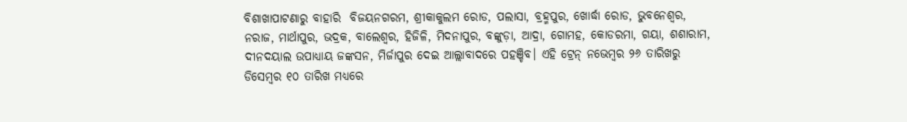ବିଶାଖାପାଟଣାରୁ ବାହାରି  ବିଜୟନଗରମ, ଶ୍ରୀକାକୁଲମ ରୋଡ, ପଲାସା, ବ୍ରହ୍ମପୁର, ଖୋର୍ଦ୍ଧା ରୋଡ, ଭୁବନେଶ୍ବର, ନରାଜ, ମାର୍ଥାପୁର, ଭଦ୍ରକ, ବାଲେଶ୍ବର, ହିଜିଳି, ମିଦନାପୁର, ବଙ୍କୁଡ଼ା, ଆଦ୍ରା, ଗୋମହ, କୋଡରମା, ଗୟା, ଶଶାରାମ, ଦୀନଦୟାଲ ଉପାଧ୍ୟାୟ ଜଙ୍କସନ, ମିର୍ଜାପୁର ଦେଇ ଆଲ୍ଲାବାଦରେ ପହଞ୍ଚିବ। ଏହି ଟ୍ରେନ୍ ନଭେମ୍ବର ୨୬ ତାରିଖରୁ ଡିସେମ୍ବର ୧୦ ତାରିଖ ମଧ୍ୟରେ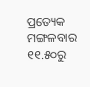ପ୍ରତ୍ୟେକ ମଙ୍ଗଳବାର ୧୧.୫୦ରୁ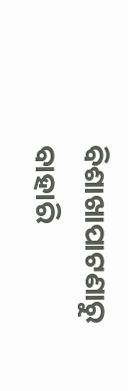ବିଶାଖାପାଟଣାରୁ ବାହାରି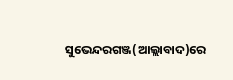ସୁଭେନ୍ଦରଗଞ୍ଜ(ଆଲ୍ଲାବାଦ)ରେ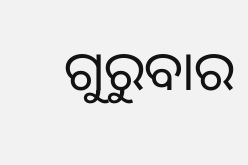ଗୁରୁବାର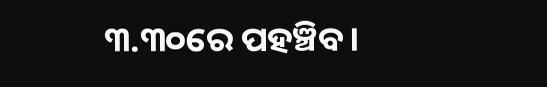୩.୩୦ରେ ପହଞ୍ଚିବ।